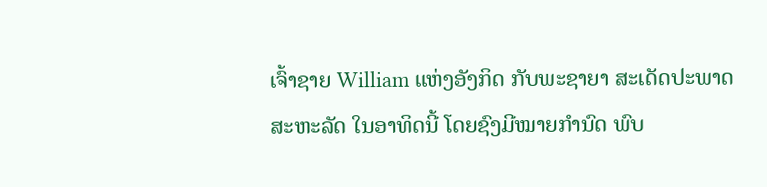ເຈົ້າຊາຍ William ແຫ່ງອັງກິດ ກັບພະຊາຍາ ສະເດັດປະພາດ
ສະຫະລັດ ໃນອາທິດນີ້ ໂດຍຊົງມີໝາຍກຳນົດ ພົບ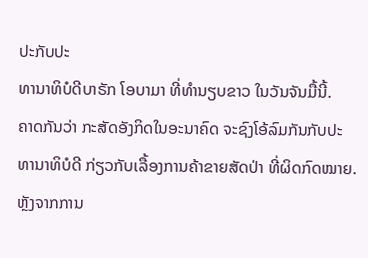ປະກັບປະ
ທານາທິບໍດີບາຣັກ ໂອບາມາ ທີ່ທຳນຽບຂາວ ໃນວັນຈັນມື້ນີ້.
ຄາດກັນວ່າ ກະສັດອັງກິດໃນອະນາຄົດ ຈະຊົງໂອ້ລົມກັນກັບປະ
ທານາທິບໍດີ ກ່ຽວກັບເລື້ອງການຄ້າຂາຍສັດປ່າ ທີ່ຜິດກົດໝາຍ.
ຫຼັງຈາກການ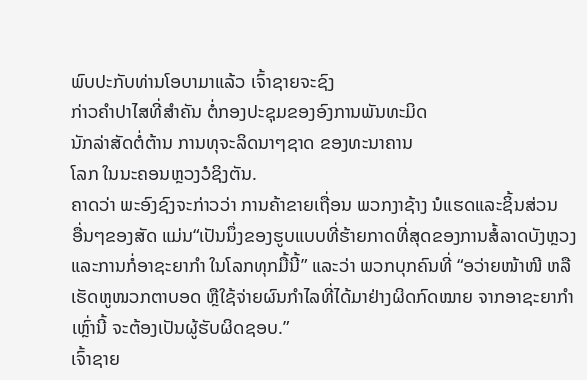ພົບປະກັບທ່ານໂອບາມາແລ້ວ ເຈົ້າຊາຍຈະຊົງ
ກ່າວຄຳປາໄສທີ່ສຳຄັນ ຕໍ່ກອງປະຊຸມຂອງອົງການພັນທະມິດ
ນັກລ່າສັດຕໍ່ຕ້ານ ການທຸຈະລິດນາໆຊາດ ຂອງທະນາຄານ
ໂລກ ໃນນະຄອນຫຼວງວໍຊິງຕັນ.
ຄາດວ່າ ພະອົງຊົງຈະກ່າວວ່າ ການຄ້າຂາຍເຖື່ອນ ພວກງາຊ້າງ ນໍແຮດແລະຊິ້ນສ່ວນ
ອື່ນໆຂອງສັດ ແມ່ນ“ເປັນນຶ່ງຂອງຮູບແບບທີ່ຮ້າຍກາດທີ່ສຸດຂອງການສໍ້ລາດບັງຫຼວງ
ແລະການກໍ່ອາຊະຍາກຳ ໃນໂລກທຸກມື້ນີ້” ແລະວ່າ ພວກບຸກຄົນທີ່ “ອວ່າຍໜ້າໜີ ຫລື
ເຮັດຫູໜວກຕາບອດ ຫຼືໃຊ້ຈ່າຍຜົນກຳໄລທີ່ໄດ້ມາຢ່າງຜິດກົດໝາຍ ຈາກອາຊະຍາກຳ
ເຫຼົ່ານີ້ ຈະຕ້ອງເປັນຜູ້ຮັບຜິດຊອບ.”
ເຈົ້າຊາຍ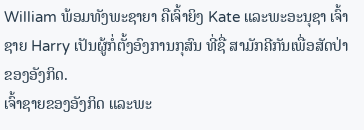William ພ້ອມທັງພະຊາຍາ ຄືເຈົ້າຍິງ Kate ແລະພະອະນຸຊາ ເຈົ້າຊາຍ Harry ເປັນຜູ້ກໍ່ຕັ້ງອົງການກຸສົນ ທີ່ຊື່ ສາມັກຄີກັນເພື່ອສັດປ່າ ຂອງອັງກິດ.
ເຈົ້າຊາຍຂອງອັງກິດ ແລະພະ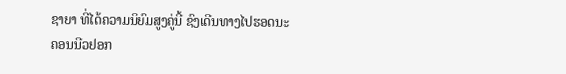ຊາຍາ ທີ່ໄດ້ຄວາມນິຍົມສູງຄູ່ນີ້ ຊົງເດີນທາງໄປຮອດນະ
ຄອນນີວຢອກ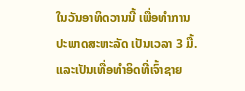ໃນວັນອາທິດວານນີ້ ເພື່ອທຳການປະພາດສະຫະລັດ ເປັນເວລາ 3 ມື້.
ແລະເປັນເທື່ອທຳອິດທີ່ເຈົ້າຊາຍ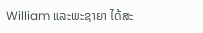William ແລະພະຊາຍາ ໄດ້ສະ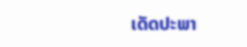ເດັດປະພາ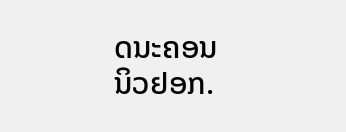ດນະຄອນ
ນິວຢອກ.